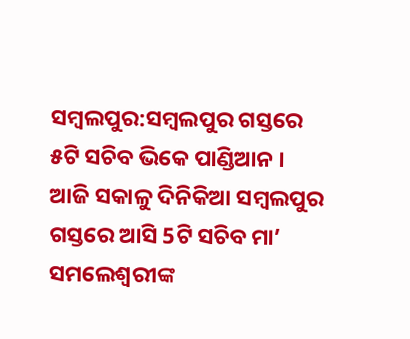ସମ୍ବଲପୁର:ସମ୍ବଲପୁର ଗସ୍ତରେ ୫ଟି ସଚିବ ଭିକେ ପାଣ୍ଡିଆନ । ଆଜି ସକାଳୁ ଦିନିକିଆ ସମ୍ବଲପୁର ଗସ୍ତରେ ଆସି 5ଟି ସଚିବ ମା’ ସମଲେଶ୍ୱରୀଙ୍କ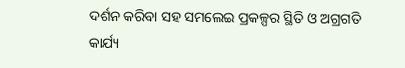ଦର୍ଶନ କରିବା ସହ ସମଲେଇ ପ୍ରକଳ୍ପର ସ୍ଥିତି ଓ ଅଗ୍ରଗତି କାର୍ଯ୍ୟ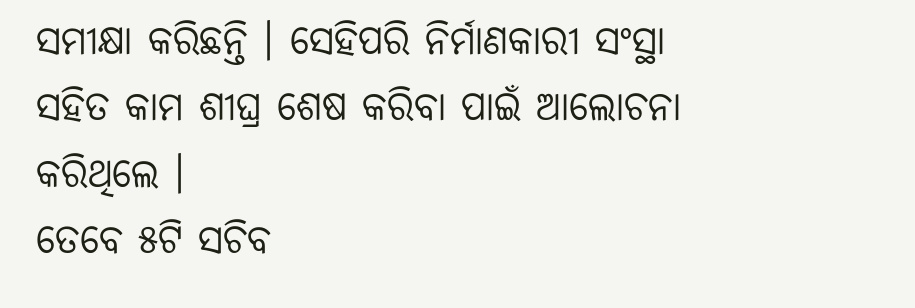ସମୀକ୍ଷା କରିଛନ୍ତି । ସେହିପରି ନିର୍ମାଣକାରୀ ସଂସ୍ଥା ସହିତ କାମ ଶୀଘ୍ର ଶେଷ କରିବା ପାଇଁ ଆଲୋଚନା କରିଥିଲେ ।
ତେବେ ୫ଟି ସଚିବ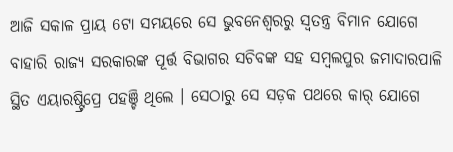ଆଜି ସକାଳ ପ୍ରାୟ 6ଟା ସମୟରେ ସେ ଭୁବନେଶ୍ୱରରୁ ସ୍ୱତନ୍ତ୍ର ବିମାନ ଯୋଗେ ବାହାରି ରାଜ୍ୟ ସରକାରଙ୍କ ପୂର୍ତ୍ତ ବିଭାଗର ସଚିବଙ୍କ ସହ ସମ୍ବଲପୁର ଜମାଦାରପାଳି ସ୍ଥିତ ଏୟାରଷ୍ଟ୍ରିପ୍ରେ ପହଞ୍ଚି ଥିଲେ । ସେଠାରୁ ସେ ସଡ଼କ ପଥରେ କାର୍ ଯୋଗେ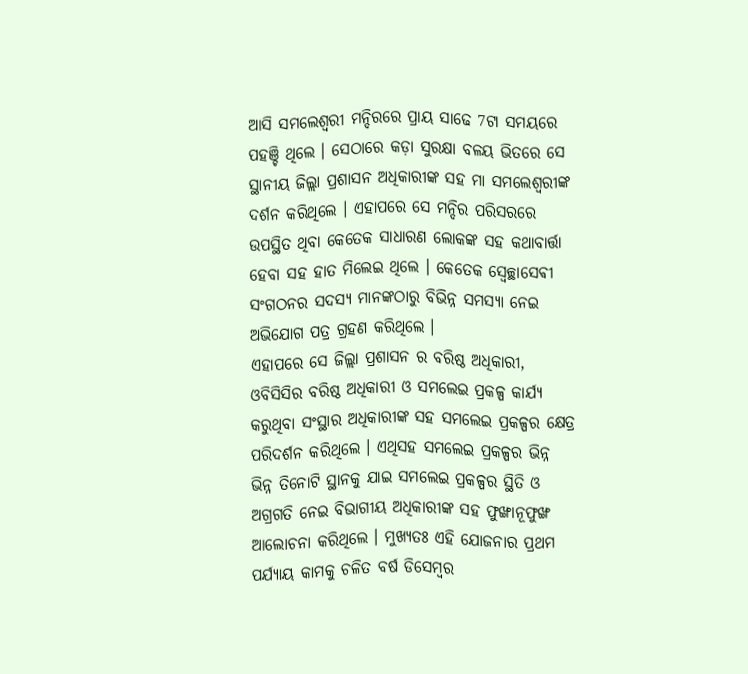ଆସି ସମଲେଶ୍ୱରୀ ମନ୍ଦିରରେ ପ୍ରାୟ ସାଢେ 7ଟା ସମୟରେ ପହଞ୍ଚି ଥିଲେ । ସେଠାରେ କଡ଼ା ସୁରକ୍ଷା ବଳୟ ଭିତରେ ସେ ସ୍ଥାନୀୟ ଜିଲ୍ଲା ପ୍ରଶାସନ ଅଧିକାରୀଙ୍କ ସହ ମା ସମଲେଶ୍ୱରୀଙ୍କ ଦର୍ଶନ କରିଥିଲେ । ଏହାପରେ ସେ ମନ୍ଦିର ପରିସରରେ ଉପସ୍ଥିତ ଥିବା କେତେକ ସାଧାରଣ ଲୋକଙ୍କ ସହ କଥାବାର୍ତ୍ତା ହେବା ସହ ହାତ ମିଲେଇ ଥିଲେ । କେତେକ ସ୍ୱେଚ୍ଛାସେଵୀ ସଂଗଠନର ସଦସ୍ୟ ମାନଙ୍କଠାରୁ ବିଭିନ୍ନ ସମସ୍ୟା ନେଇ ଅଭିଯୋଗ ପତ୍ର ଗ୍ରହଣ କରିଥିଲେ ।
ଏହାପରେ ସେ ଜିଲ୍ଲା ପ୍ରଶାସନ ର ବରିଷ୍ଠ ଅଧିକାରୀ, ଓବିସିସିର ବରିଷ୍ଠ ଅଧିକାରୀ ଓ ସମଲେଇ ପ୍ରକଳ୍ପ କାର୍ଯ୍ୟ କରୁଥିବା ସଂସ୍ଥାର ଅଧିକାରୀଙ୍କ ସହ ସମଲେଇ ପ୍ରକଳ୍ପର କ୍ଷେତ୍ର ପରିଦର୍ଶନ କରିଥିଲେ । ଏଥିସହ ସମଲେଇ ପ୍ରକଳ୍ପର ଭିନ୍ନ ଭିନ୍ନ ତିନୋଟି ସ୍ଥାନକୁ ଯାଇ ସମଲେଇ ପ୍ରକଳ୍ପର ସ୍ଥିତି ଓ ଅଗ୍ରଗତି ନେଇ ବିଭାଗୀୟ ଅଧିକାରୀଙ୍କ ସହ ଫୁଙ୍ଖାନୂଫୁଙ୍ଖ ଆଲୋଚନା କରିଥିଲେ । ମୁଖ୍ୟତଃ ଏହି ଯୋଜନାର ପ୍ରଥମ ପର୍ଯ୍ୟାୟ କାମକୁ ଚଳିତ ବର୍ଷ ଡିସେମ୍ବର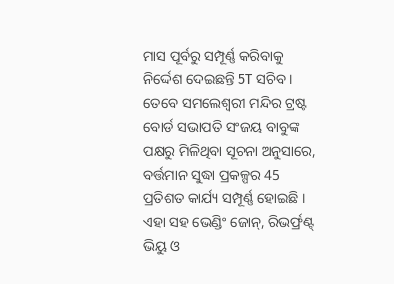ମାସ ପୂର୍ବରୁ ସମ୍ପୂର୍ଣ୍ଣ କରିବାକୁ ନିର୍ଦ୍ଦେଶ ଦେଇଛନ୍ତି 5T ସଚିବ ।
ତେବେ ସମଲେଶ୍ୱରୀ ମନ୍ଦିର ଟ୍ରଷ୍ଟ ବୋର୍ଡ ସଭାପତି ସଂଜୟ ବାବୁଙ୍କ ପକ୍ଷରୁ ମିଳିଥିବା ସୂଚନା ଅନୁସାରେ, ବର୍ତ୍ତମାନ ସୁଦ୍ଧା ପ୍ରକଳ୍ପର 45 ପ୍ରତିଶତ କାର୍ଯ୍ୟ ସମ୍ପୂର୍ଣ୍ଣ ହୋଇଛି । ଏହା ସହ ଭେଣ୍ଡିଂ ଜୋନ୍, ରିଭର୍ଫ୍ରଣ୍ଟ୍ ଭିୟୁ ଓ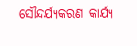ସୌନ୍ଦର୍ଯ୍ୟକରଣ କାର୍ଯ୍ୟ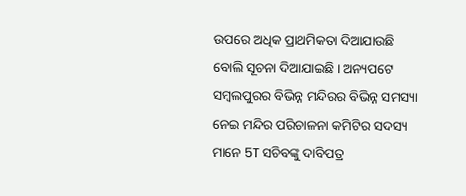ଉପରେ ଅଧିକ ପ୍ରାଥମିକତା ଦିଆଯାଉଛି ବୋଲି ସୂଚନା ଦିଆଯାଇଛି । ଅନ୍ୟପଟେ ସମ୍ବଲପୁରର ବିଭିନ୍ନ ମନ୍ଦିରର ବିଭିନ୍ନ ସମସ୍ୟା ନେଇ ମନ୍ଦିର ପରିଚାଳନା କମିଟିର ସଦସ୍ୟ ମାନେ 5T ସଚିବଙ୍କୁ ଦାବିପତ୍ର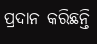ପ୍ରଦାନ କରିଛନ୍ତି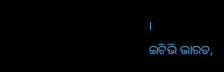।
ଇଟିଭି ଭାରତ,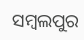ସମ୍ବଲପୁର